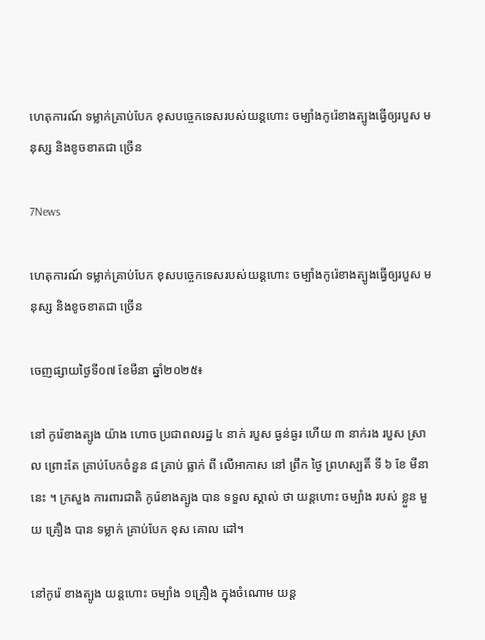ហេតុការណ៍ ទម្លាក់គ្រាប់បែក ខុសបច្ចេកទេសរបស់យន្តហោះ ចម្បាំងកូរ៉េខាងត្បូងធ្វើឲ្យរបួស មនុស្ស និងខូចខាតជា ច្រើន

7News

ហេតុការណ៍ ទម្លាក់គ្រាប់បែក ខុសបច្ចេកទេសរបស់យន្តហោះ ចម្បាំងកូរ៉េខាងត្បូងធ្វើឲ្យរបួស មនុស្ស និងខូចខាតជា ច្រើន

ចេញផ្សាយថ្ងៃទី០៧ ខែមីនា ឆ្នាំ២០២៥៖

នៅ កូរ៉េខាងត្បូង យ៉ាង ហោច ប្រជាពលរដ្ឋ ៤ នាក់ របួស ធ្ងន់ធ្ងរ ហើយ ៣ នាក់រង របួស ស្រាល ព្រោះតែ គ្រាប់បែកចំនួន ៨ គ្រាប់ ធ្លាក់ ពី លើអាកាស នៅ ព្រឹក ថ្ងៃ ព្រហស្បតិ៍ ទី ៦ ខែ មីនានេះ ។ ក្រសួង ការពារជាតិ កូរ៉េខាងត្បូង បាន ទទួល ស្គាល់ ថា យន្តហោះ ចម្បាំង របស់ ខ្លួន មួយ គ្រឿង បាន ទម្លាក់ គ្រាប់បែក ខុស គោល ដៅ។

នៅកូរ៉េ ខាងត្បូង យន្តហោះ ចម្បាំង ១គ្រឿង ក្នុងចំណោម យន្ត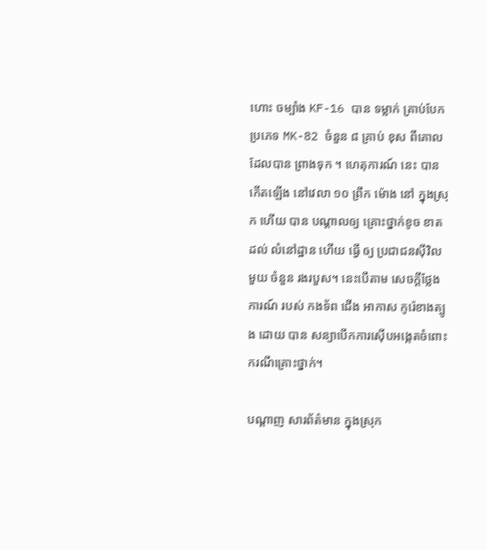ហោះ ចម្បាំង KF-16 បាន ទម្លាក់ គ្រាប់បែកប្រភេទ MK-82 ចំនួន ៨ គ្រាប់ ខុស ពីគោលដែលបាន ព្រាងទុក ។ ហេតុការណ៍ នេះ បាន កើតឡើង នៅវេលា ១០ ព្រឹក ម៉ោង នៅ ក្នុងស្រុក ហើយ បាន បណ្តាលឲ្យ គ្រោះថ្នាក់ខូច ខាត ដល់ លំនៅដ្ឋាន ហើយ ធ្វើ ឲ្យ ប្រជាជនស៊ីវិល មួយ ចំនួន រងរបួស។ នេះបើតាម សេចក្តីថ្លែងការណ៍ របស់ កងទ័ព ជើង អាកាស កូរ៉េខាងត្បូង ដោយ បាន សន្យាបើកការស៊ើបអង្កេតចំពោះករណីគ្រោះថ្នាក់។

បណ្តាញ សារព័ត៌មាន ក្នុងស្រុក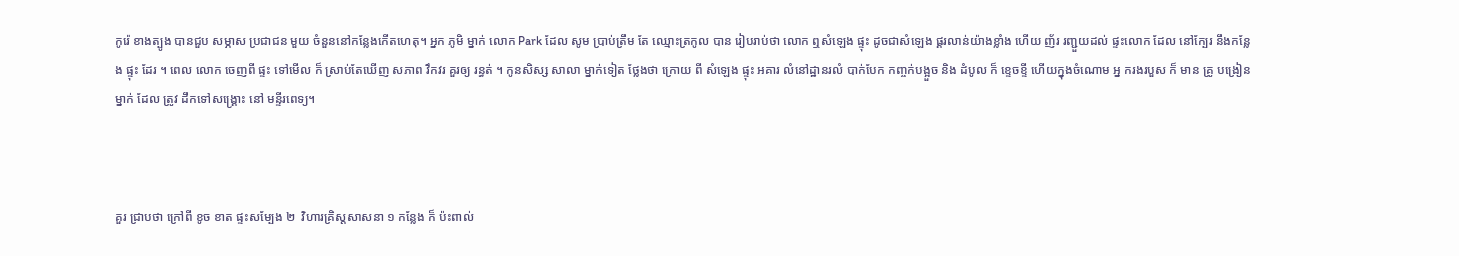កូរ៉េ ខាងត្បូង បានជួប សម្ភាស ប្រជាជន មួយ ចំនួននៅកន្លែងកើតហេតុ។ អ្នក ភូមិ ម្នាក់ លោក Park ដែល សូម ប្រាប់ត្រឹម តែ ឈ្មោះត្រកូល បាន រៀបរាប់ថា លោក ឮសំឡេង ផ្ទុះ ដូចជាសំឡេង ផ្គរលាន់យ៉ាងខ្លាំង ហើយ ញ័រ រញ្ជួយដល់ ផ្ទះលោក ដែល នៅក្បែរ នឹងកន្លែង ផ្ទុះ ដែរ ។ ពេល លោក ចេញពី ផ្ទះ ទៅមើល ក៏ ស្រាប់តែឃើញ សភាព វឹកវរ គួរឲ្យ រន្ធត់ ។ កូនសិស្ស សាលា ម្នាក់ទៀត ថ្លែងថា ក្រោយ ពី សំឡេង ផ្ទុះ អគារ លំនៅដ្ឋានរលំ បាក់បែក កញ្ចក់បង្អួច និង ដំបូល ក៏ ខ្ទេចខ្ទី ហើយក្នុងចំណោម អ្ន ករងរបួស ក៏ មាន គ្រូ បង្រៀន ម្នាក់ ដែល ត្រូវ ដឹកទៅសង្គ្រោះ នៅ មន្ទីរពេទ្យ។



គួរ ជ្រាបថា ក្រៅពី ខូច ខាត ផ្ទះសម្បែង ២  វិហារគ្រិស្តសាសនា ១ កន្លែង ក៏ ប៉ះពាល់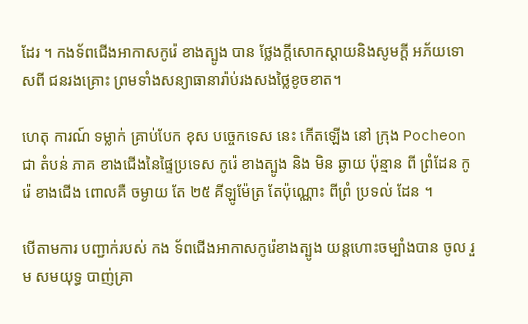ដែរ ។ កងទ័ពជើងអាកាសកូរ៉េ ខាងត្បូង បាន ថ្លែងក្តីសោកស្តាយនិងសូមក្តី អភ័យទោសពី ជនរងគ្រោះ ព្រមទាំងសន្យាធានារ៉ាប់រងសងថ្លៃខូចខាត។

ហេតុ ការណ៍ ទម្លាក់ គ្រាប់បែក ខុស បច្ចេកទេស នេះ កើតឡើង នៅ ក្រុង Pocheon ជា តំបន់ ភាគ ខាងជើងនៃផ្ទៃប្រទេស កូរ៉េ ខាងត្បូង និង មិន ឆ្ងាយ ប៉ុន្មាន ពី ព្រំដែន កូរ៉េ ខាងជើង ពោលគឺ ចម្ងាយ តែ ២៥ គីឡូម៉ែត្រ តែប៉ុណ្ណោះ ពីព្រំ ប្រទល់ ដែន ។

បើតាមការ បញ្ជាក់របស់ កង ទ័ពជើងអាកាសកូរ៉េខាងត្បូង យន្តហោះចម្បាំងបាន ចូល រួម សមយុទ្ធ បាញ់គ្រា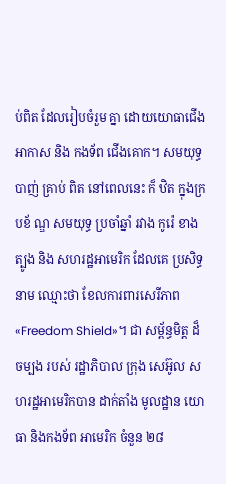ប់ពិត ដែលរៀបចំរួម គ្នា ដោយយោធាជើង អាកាស និង កងទ័ព ជើងគោក។ សមយុទ្ធបាញ់ គ្រាប់ ពិត នៅពេលនេះ ក៏ ឋិត ក្នុងក្របខ័ ណ្ឌ សមយុទ្ធ ប្រចាំឆ្នាំ រវាង កូរ៉េ ខាងត្បូង និង សហរដ្ឋអាមេរិក ដែលគេ ប្រសិទ្ធនាម ឈ្មោះថា ខែលការពារសេរីភាព «Freedom Shield»។ ជា សម្ព័ន្ធមិត្ត ដ៏ចម្បង របស់ រដ្ឋាភិបាល ក្រុង សេអ៊ូល សហរដ្ឋអាមេរិកបាន ដាក់តាំង មូលដ្ឋាន យោធា និងកងទ័ព អាមេរិក ចំនួន ២៨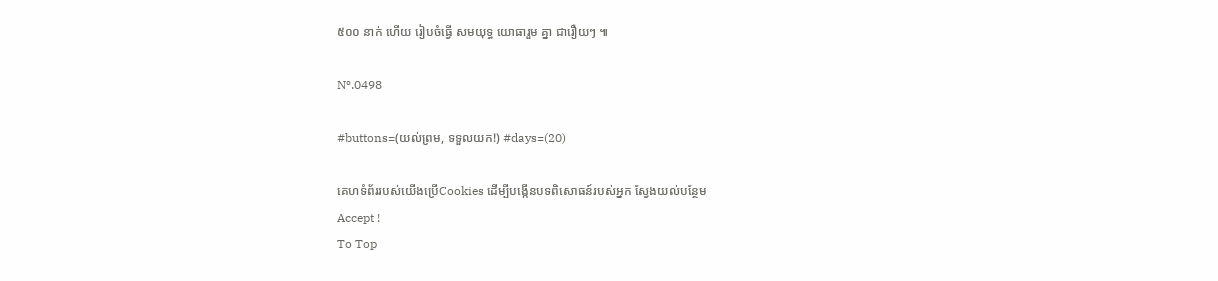៥០០ នាក់ ហើយ រៀបចំធ្វើ សមយុទ្ធ យោធារួម គ្នា ជារឿយៗ ៕

Nº.0498

#buttons=(យល់ព្រម, ទទួលយក!) #days=(20)

គេហទំព័ររបស់យើងប្រើCookies ដើម្បីបង្កើនបទពិសោធន៍របស់អ្នក ស្វែងយល់បន្ថែម
Accept !
To Top